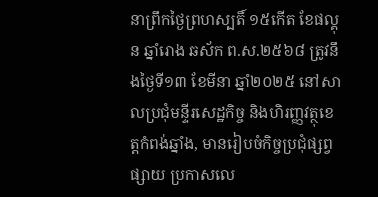នាព្រឹកថ្ងៃព្រហស្បតិ៍ ១៥កើត ខែផល្គុន ឆ្នាំរោង ឆស័ក ព.ស.២៥៦៨ ត្រូវនឹងថ្ងៃទី១៣ ខែមីនា ឆ្នាំ២០២៥ នៅសាលប្រជុំមន្ទីរសេដ្ឋកិច្ច និងហិរញ្ញវត្ថុខេត្តកំពង់ឆ្នាំង, មានរៀបចំកិច្ចប្រជុំផ្សព្វផ្សាយ ប្រកាសលេ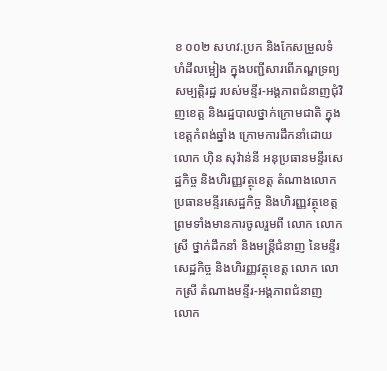ខ ០០២ សហវ.ប្រក និងកែសម្រួលទំហំដីលម្អៀង ក្នុងបញ្ជីសារពើភណ្ឌទ្រព្យសម្បត្តិរដ្ឋ របស់មន្ទីរ-អង្គភាពជំនាញជុំវិញខេត្ត និងរដ្ឋបាលថ្នាក់ក្រោមជាតិ ក្នុងខេត្តកំពង់ឆ្នាំង ក្រោមការដឹកនាំដោយលោក ហ៊ិន សុវ៉ាន់នី អនុប្រធានមន្ទីរសេដ្ឋកិច្ច និងហិរញ្ញវត្ថុខេត្ត តំណាងលោកប្រធានមន្ទីរសេដ្ឋកិច្ច និងហិរញ្ញវត្ថុខេត្ត ព្រមទាំងមានការចូលរួមពី លោក លោកស្រី ថ្នាក់ដឹកនាំ និងមន្រ្តីជំនាញ នៃមន្ទីរសេដ្ឋកិច្ច និងហិរញ្ញវត្ថុខេត្ត លោក លោកស្រី តំណាងមន្ទីរ-អង្គភាពជំនាញ លោក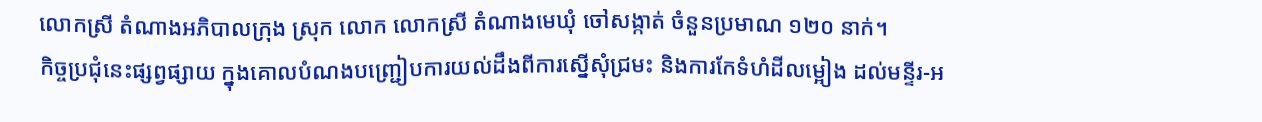លោកស្រី តំណាងអភិបាលក្រុង ស្រុក លោក លោកស្រី តំណាងមេឃុំ ចៅសង្កាត់ ចំនួនប្រមាណ ១២០ នាក់។
កិច្ចប្រជុំនេះផ្សព្វផ្សាយ ក្នុងគោលបំណងបញ្ជ្រៀបការយល់ដឹងពីការស្នើសុំជ្រមះ និងការកែទំហំដីលម្អៀង ដល់មន្ទីរ-អ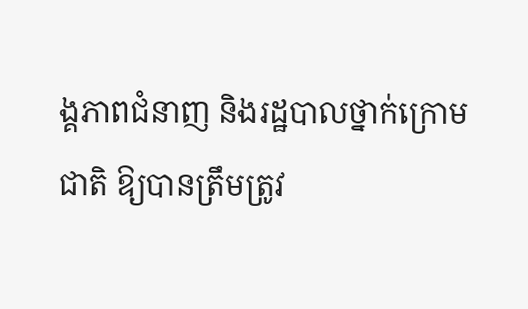ង្គភាពជំនាញ និងរដ្ឋបាលថ្នាក់ក្រោមជាតិ ឱ្យបានត្រឹមត្រូវ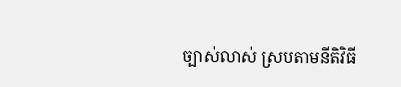ច្បាស់លាស់ ស្របតាមនីតិវិធី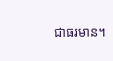ជាធរមាន។